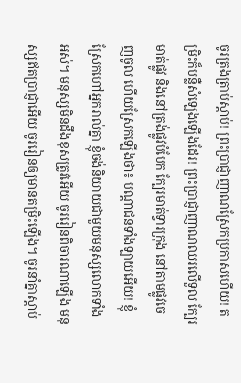ចូរត្រងត្រាប់ស្ដាប់! ព្រះប្រាជ្ញាញាណស្រែកប្រកាសហើយ! តម្រិះក៏បន្លឺសំឡេងឡើងដែរ! ព្រះប្រាជ្ញាញាណឈរលើទួល ក្បែរមាត់ផ្លូវ និងនៅត្រង់ផ្លូវបំបែក ក្បែរមាត់ទ្វារក្រុង នៅតាមផ្លូវចេញចូល ហើយស្រែកឡើងថា៖ បណ្ដាជនទាំងឡាយអើយ! ខ្ញុំស្រែកហៅអ្នករាល់គ្នា ខ្ញុំចង់និយាយជាមួយមនុស្សលោកទាំងអស់។ មនុស្សមិនដឹងខុសត្រូវអើយ ចូររៀនពិចារណាឡើង មនុស្សឥតប្រាជ្ញាអើយ ចូររៀនឲ្យមានតម្រិះឡើង។ ចូរនាំគ្នាស្ដាប់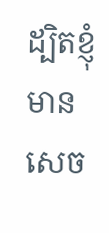ដ្បិតខ្ញុំមានសេច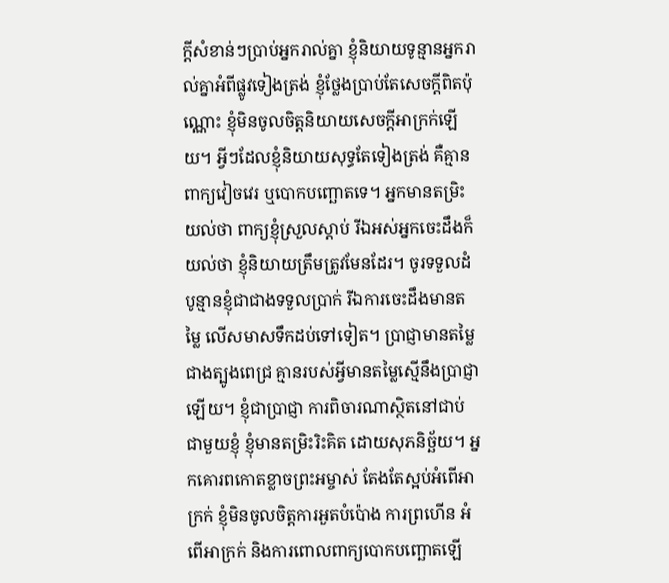ក្ដីសំខាន់ៗប្រាប់អ្នករាល់គ្នា ខ្ញុំនិយាយទូន្មានអ្នករាល់គ្នាអំពីផ្លូវទៀងត្រង់ ខ្ញុំថ្លែងប្រាប់តែសេចក្ដីពិតប៉ុណ្ណោះ ខ្ញុំមិនចូលចិត្តនិយាយសេចក្ដីអាក្រក់ឡើយ។ អ្វីៗដែលខ្ញុំនិយាយសុទ្ធតែទៀងត្រង់ គឺគ្មានពាក្យវៀចវេរ ឬបោកបញ្ឆោតទេ។ អ្នកមានតម្រិះយល់ថា ពាក្យខ្ញុំស្រួលស្ដាប់ រីឯអស់អ្នកចេះដឹងក៏យល់ថា ខ្ញុំនិយាយត្រឹមត្រូវមែនដែរ។ ចូរទទួលដំបូន្មានខ្ញុំជាជាងទទួលប្រាក់ រីឯការចេះដឹងមានតម្លៃ លើសមាសទឹកដប់ទៅទៀត។ ប្រាជ្ញាមានតម្លៃជាងត្បូងពេជ្រ គ្មានរបស់អ្វីមានតម្លៃស្មើនឹងប្រាជ្ញាឡើយ។ ខ្ញុំជាប្រាជ្ញា ការពិចារណាស្ថិតនៅជាប់ជាមួយខ្ញុំ ខ្ញុំមានតម្រិះរិះគិត ដោយសុភនិច្ឆ័យ។ អ្នកគោរពកោតខ្លាចព្រះអម្ចាស់ តែងតែស្អប់អំពើអាក្រក់ ខ្ញុំមិនចូលចិត្តការអួតបំប៉ោង ការព្រហើន អំពើអាក្រក់ និងការពោលពាក្យបោកបញ្ឆោតឡើ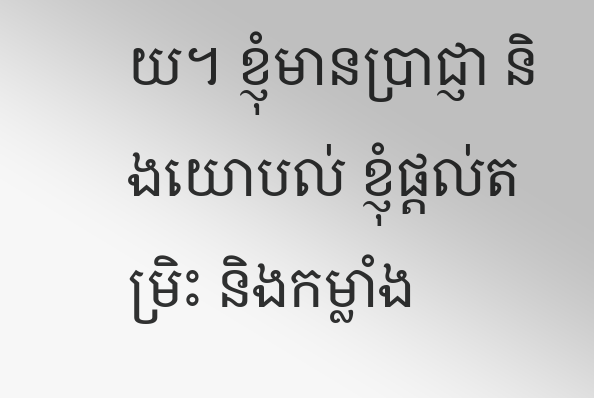យ។ ខ្ញុំមានប្រាជ្ញា និងយោបល់ ខ្ញុំផ្ដល់តម្រិះ និងកម្លាំង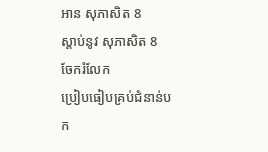អាន សុភាសិត 8
ស្ដាប់នូវ សុភាសិត 8
ចែករំលែក
ប្រៀបធៀបគ្រប់ជំនាន់បក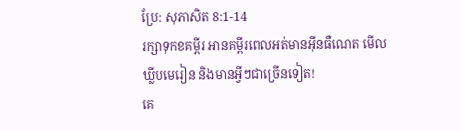ប្រែ: សុភាសិត 8:1-14
រក្សាទុកខគម្ពីរ អានគម្ពីរពេលអត់មានអ៊ីនធឺណេត មើលឃ្លីបមេរៀន និងមានអ្វីៗជាច្រើនទៀត!
គេ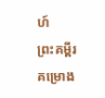ហ៍
ព្រះគម្ពីរ
គម្រោង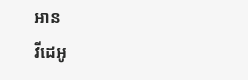អាន
វីដេអូ